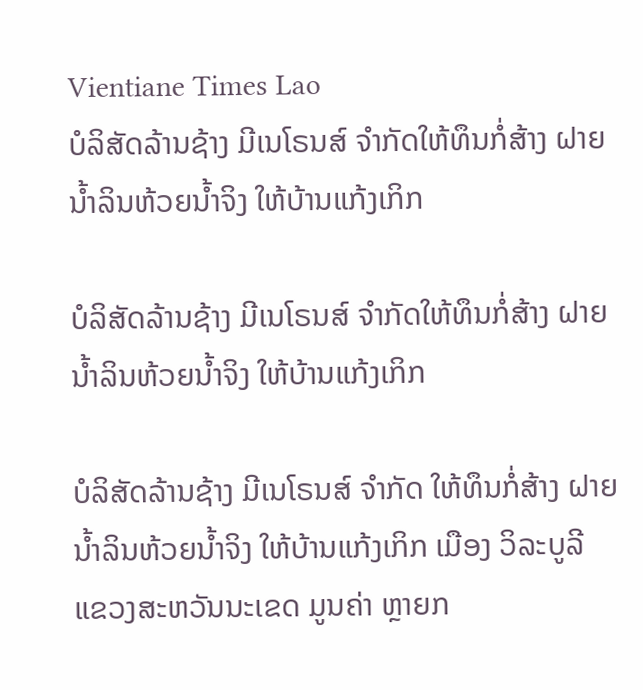Vientiane Times Lao
ບໍລິສັດລ້ານຊ້າງ ມີເນໂຣນສ໌ ຈໍາກັດໃຫ້ທຶນກໍ່ສ້າງ ຝາຍນໍ້າລິນຫ້ວຍນໍ້າຈິງ ໃຫ້ບ້ານແກ້ງເກິກ

ບໍລິສັດລ້ານຊ້າງ ມີເນໂຣນສ໌ ຈໍາກັດໃຫ້ທຶນກໍ່ສ້າງ ຝາຍນໍ້າລິນຫ້ວຍນໍ້າຈິງ ໃຫ້ບ້ານແກ້ງເກິກ

ບໍລິສັດລ້ານຊ້າງ ມີເນໂຣນສ໌ ຈໍາກັດ ໃຫ້ທຶນກໍ່ສ້າງ ຝາຍນໍ້າລິນຫ້ວຍນໍ້າຈິງ ໃຫ້ບ້ານແກ້ງເກິກ ເມືອງ ວິລະບູລີ ແຂວງສະຫວັນນະເຂດ ມູນຄ່າ ຫຼາຍກ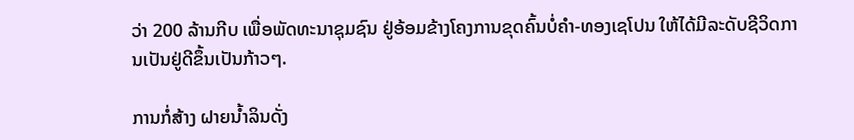ວ່າ 200 ລ້ານກີບ ເພື່ອພັດທະນາຊຸມຊົນ ຢູ່ອ້ອມຂ້າງໂຄງການຂຸດຄົ້ນບໍ່ຄໍາ-ທອງເຊໂປນ ໃຫ້ໄດ້ມີລະດັບຊີວິດການເປັນຢູ່ດີຂຶ້ນເປັນກ້າວໆ.

ການກໍ່ສ້າງ ຝາຍນໍ້າລິນດັ່ງ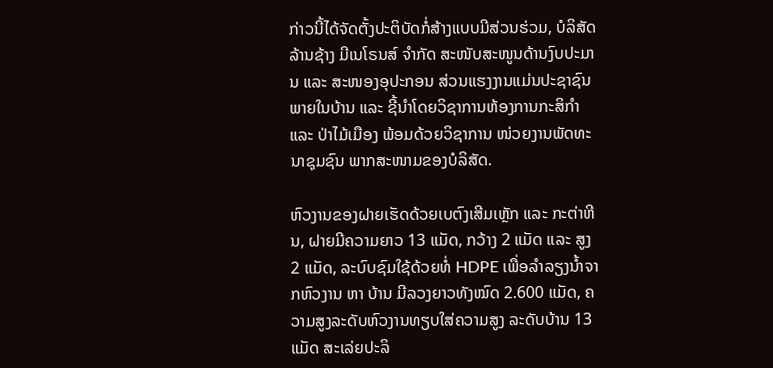ກ່າວນີ້ໄດ້ຈັດຕັ້ງປະຕິບັດກໍ່ສ້າງແບບມີສ່ວນຮ່ວມ, ບໍລິສັດລ້ານຊ້າງ ມີເນໂຣນສ໌ ຈໍາກັດ ສະໜັບສະໜູນດ້ານງົບປະມານ ແລະ ສະໜອງອຸປະກອນ ສ່ວນແຮງງານແມ່ນປະຊາຊົນພາຍໃນບ້ານ ແລະ ຊີ້ນໍາໂດຍວິຊາການຫ້ອງການກະສິກໍາ ແລະ ປ່າໄມ້ເມືອງ ພ້ອມດ້ວຍວິຊາການ ໜ່ວຍງານພັດທະນາຊຸມຊົນ ພາກສະໜາມຂອງບໍລິສັດ.

ຫົວງານຂອງຝາຍເຮັດດ້ວຍເບຕົງເສີມເຫຼັກ ແລະ ກະຕ່າຫີນ, ຝາຍມີຄວາມຍາວ 13 ແມັດ, ກວ້າງ 2 ແມັດ ແລະ ສູງ 2 ແມັດ, ລະບົບຊົມໃຊ້ດ້ວຍທໍ່ HDPE ເພື່ອລໍາລຽງນໍ້າຈາກຫົວງານ ຫາ ບ້ານ ມີລວງຍາວທັງໝົດ 2.600 ແມັດ, ຄວາມສູງລະດັບຫົວງານທຽບໃສ່ຄວາມສູງ ລະດັບບ້ານ 13 ແມັດ ສະເລ່ຍປະລິ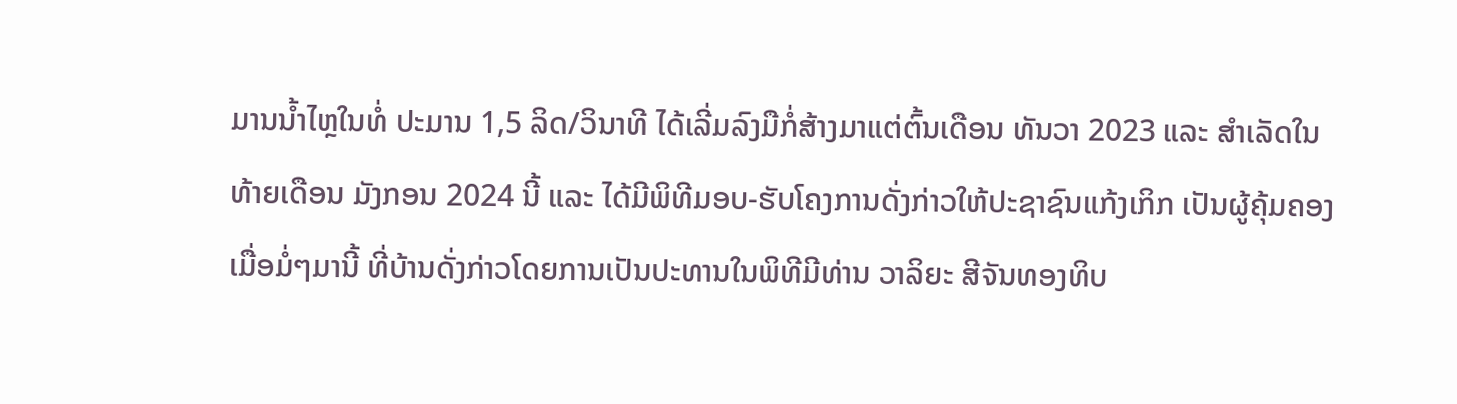ມານນໍ້າໄຫຼໃນທໍ່ ປະມານ 1,5 ລິດ/ວິນາທີ ໄດ້ເລີ່ມລົງມືກໍ່ສ້າງມາແຕ່ຕົ້ນເດືອນ ທັນວາ 2023 ແລະ ສໍາເລັດໃນທ້າຍເດືອນ ມັງກອນ 2024 ນີ້ ແລະ ໄດ້ມີພິທີມອບ-ຮັບໂຄງການດັ່ງກ່າວໃຫ້ປະຊາຊົນແກ້ງເກິກ ເປັນຜູ້ຄຸ້ມຄອງ ເມື່ອມໍ່ໆມານີ້ ທີ່ບ້ານດັ່ງກ່າວໂດຍການເປັນປະທານໃນພິທີມີທ່ານ ວາລິຍະ ສີຈັນທອງທິບ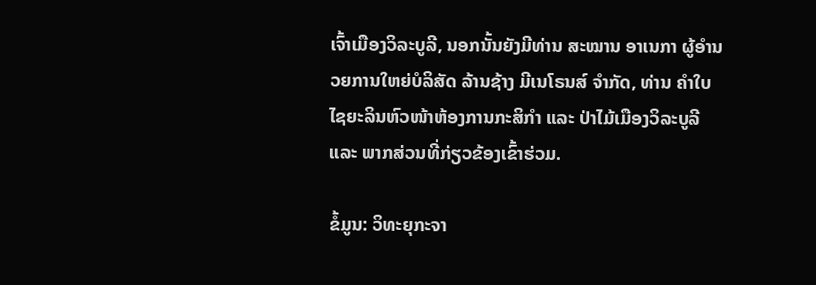ເຈົ້າເມືອງວິລະບູລີ, ນອກນັ້ນຍັງມີທ່ານ ສະໝານ ອາເນກາ ຜູ້ອໍານວຍການໃຫຍ່ບໍລິສັດ ລ້ານຊ້າງ ມີເນໂຣນສ໌ ຈໍາກັດ, ທ່ານ ຄໍາໃບ ໄຊຍະລິນຫົວໜ້າຫ້ອງການກະສິກໍາ ແລະ ປ່າໄມ້ເມືອງວິລະບູລີ ແລະ ພາກສ່ວນທີ່ກ່ຽວຂ້ອງເຂົ້າຮ່ວມ.

ຂໍ້ມູນ: ວິທະຍຸກະຈາ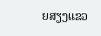ຍສຽງແຂວ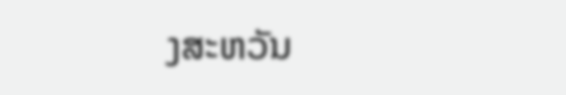ງສະຫວັນ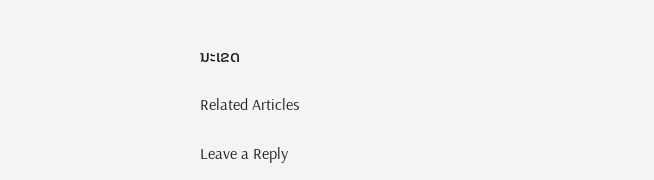ນະເຂດ

Related Articles

Leave a Reply